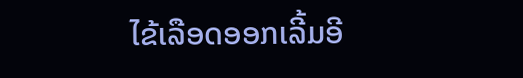ໄຂ້ເລືອດອອກເລີ້ມອີ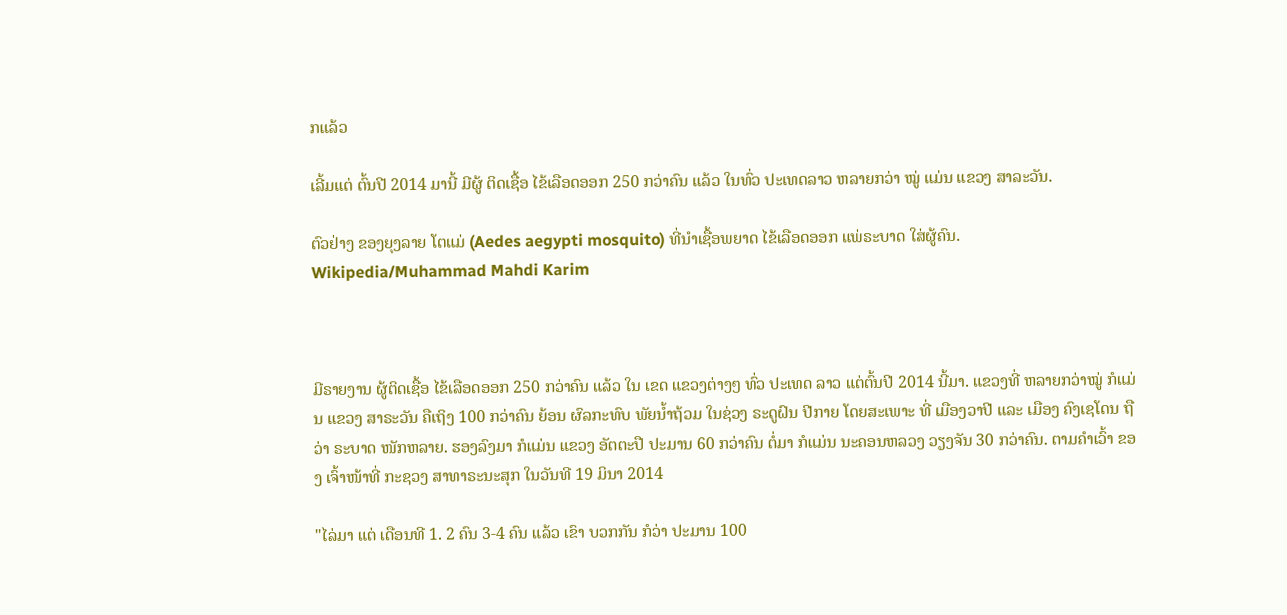ກແລ້ວ

ເລີ້ມແຕ່ ຕົ້ນປີ 2014 ມານີ້ ມີຜູ້ ຕິດເຊື້ອ ໄຂ້ເລືອດອອກ 250 ກວ່າຄົນ ແລ້ວ ໃນທົ່ວ ປະເທດລາວ ຫລາຍກວ່າ ໝູ່ ແມ່ນ ແຂວງ ສາລະວັນ.

ຕົວຢ່າງ ຂອງຍຸງລາຍ ໂຕແມ່ (Aedes aegypti mosquito) ທີ່ນໍາເຊື້ອພຍາດ ໄຂ້ເລືອດອອກ ແພ່ຣະບາດ ໃສ່ຜູ້ຄົນ. Wikipedia/Muhammad Mahdi Karim



ມີຣາຍງານ ຜູ້ຕິດເຊື້ອ ໄຂ້ເລືອດອອກ 250 ກວ່າຄົນ ແລ້ວ ໃນ ເຂດ ແຂວງຕ່າງໆ ທົ່ວ ປະເທດ ລາວ ແຕ່ຕົ້ນປີ 2014 ນີ້ມາ. ແຂວງທີ່ ຫລາຍກວ່າໝູ່ ກໍແມ່ນ ແຂວງ ສາຣະວັນ ຄືເຖິງ 100 ກວ່າຄົນ ຍ້ອນ ຜົລກະທົບ ພັຍນໍ້າຖ້ວມ ໃນຊ່ວງ ຣະດູຝົນ ປີກາຍ ໂດຍສະເພາະ ທີ່ ເມືອງວາປີ ແລະ ເມືອງ ຄົງເຊໂດນ ຖືວ່າ ຣະບາດ ໜັກຫລາຍ. ຮອງລົງມາ ກໍແມ່ນ ແຂວງ ອັຕຕະປື ປະມານ 60 ກວ່າຄົນ ຕໍ່ມາ ກໍແມ່ນ ນະຄອນຫລວງ ວຽງຈັນ 30 ກວ່າຄົນ. ຕາມຄໍາເວົ້າ ຂອງ ເຈົ້າໜ້າທີ່ ກະຊວງ ສາທາຣະນະສຸກ ໃນວັນທີ 19 ມິນາ 2014

"ໄລ່ມາ ແຕ່ ເດືອນທີ 1. 2 ຄົນ 3-4 ຄົນ ແລ້ວ ເຂົາ ບວກກັນ ກໍວ່າ ປະມານ 100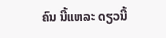ຄົນ ນີ້ແຫລະ ດຽວນີ້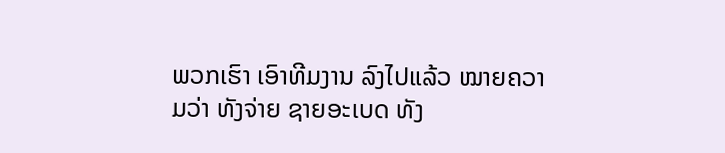ພວກເຮົາ ເອົາທີມງານ ລົງໄປແລ້ວ ໝາຍຄວາມວ່າ ທັງຈ່າຍ ຊາຍອະເບດ ທັງ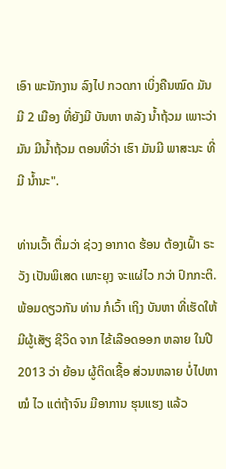ເອົາ ພະນັກງານ ລົງໄປ ກວດກາ ເບິ່ງຄືນໝົດ ມັນມີ 2 ເມືອງ ທີ່ຍັງມີ ບັນຫາ ຫລັງ ນໍ້າຖ້ວມ ເພາະວ່າມັນ ມີນໍ້າຖ້ວມ ຕອນທີ່ວ່າ ເຮົາ ມັນມີ ພາສະນະ ທີ່ມີ ນໍ້ານະ".

ທ່ານເວົ້າ ຕື່ມວ່າ ຊ່ວງ ອາກາດ ຮ້ອນ ຕ້ອງເຝົ້າ ຣະວັງ ເປັນພິເສດ ເພາະຍຸງ ຈະແຜ່ໄວ ກວ່າ ປົກກະຕິ. ພ້ອມດຽວກັນ ທ່ານ ກໍເວົ້າ ເຖິງ ບັນຫາ ທີ່ເຮັດໃຫ້ ມີຜູ້ເສັຽ ຊີວິດ ຈາກ ໄຂ້ເລືອດອອກ ຫລາຍ ໃນປີ 2013 ວ່າ ຍ້ອນ ຜູ້ຕິດເຊື້ອ ສ່ວນຫລາຍ ບໍ່ໄປຫາໝໍ ໄວ ແຕ່ຖ້າຈົນ ມີອາການ ຮຸນແຮງ ແລ້ວ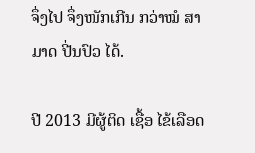ຈຶ່ງໄປ ຈຶ່ງໜັກເກີນ ກວ່າໝໍ ສາມາດ ປີ່ນປົວ ໄດ້.

ປີ 2013 ມີຜູ້ຕິດ ເຊື້ອ ໄຂ້ເລືອດ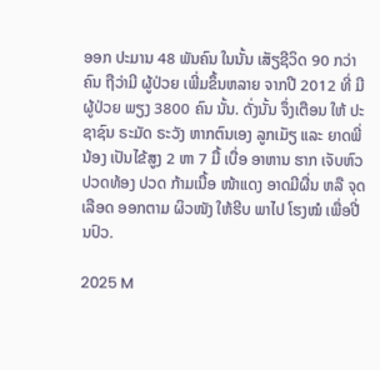ອອກ ປະມານ 48 ພັນຄົນ ໃນນັ້ນ ເສັຽຊີວິດ 90 ກວ່າຄົນ ຖືວ່າມີ ຜູ້ປ່ວຍ ເພີ່ມຂຶ້ນຫລາຍ ຈາກປີ 2012 ທີ່ ມີຜູ້ປ່ວຍ ພຽງ 3800 ຄົນ ນັ້ນ. ດັ່ງນັ້ນ ຈຶ່ງເຕືອນ ໃຫ້ ປະຊາຊົນ ຣະມັດ ຣະວັງ ຫາກຕົນເອງ ລູກເມັຽ ແລະ ຍາດພີ່ນ້ອງ ເປັນໄຂ້ສູງ 2 ຫາ 7 ມື້ ເບື່ອ ອາຫານ ຮາກ ເຈັບຫົວ ປວດທ້ອງ ປວດ ກ້າມເນື້ອ ໜ້າແດງ ອາດມີຜື່ນ ຫລື ຈຸດເລືອດ ອອກຕາມ ຜິວໜັງ ໃຫ້ຮີບ ພາໄປ ໂຮງໝໍ ເພື່ອປີ່ນປົວ.

2025 M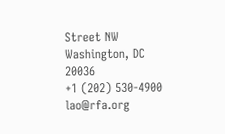Street NW
Washington, DC 20036
+1 (202) 530-4900
lao@rfa.org